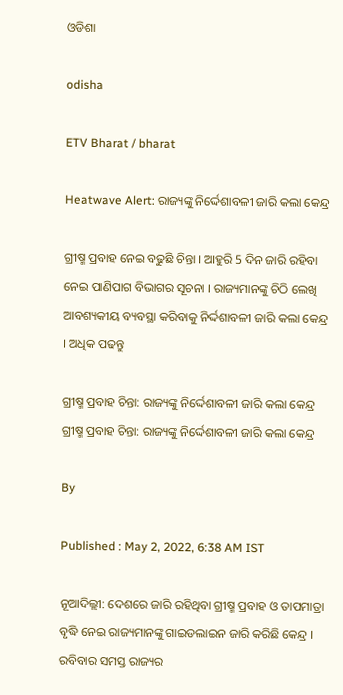ଓଡିଶା

odisha

ETV Bharat / bharat

Heatwave Alert: ରାଜ୍ୟଙ୍କୁ ନିର୍ଦ୍ଦେଶାବଳୀ ଜାରି କଲା କେନ୍ଦ୍ର

ଗ୍ରୀଷ୍ମ ପ୍ରବାହ ନେଇ ବଢୁଛି ଚିନ୍ତା । ଆହୁରି 5 ଦିନ ଜାରି ରହିବା ନେଇ ପାଣିପାଗ ବିଭାଗର ସୂଚନା । ରାଜ୍ୟମାନଙ୍କୁ ଚିଠି ଲେଖି ଆବଶ୍ୟକୀୟ ବ୍ୟବସ୍ଥା କରିବାକୁ ନିର୍ଦ୍ଦଶାବଳୀ ଜାରି କଲା କେନ୍ଦ୍ର । ଅଧିକ ପଢନ୍ତୁ

ଗ୍ରୀଷ୍ମ ପ୍ରବାହ ଚିନ୍ତା: ରାଜ୍ୟଙ୍କୁ ନିର୍ଦ୍ଦେଶାବଳୀ ଜାରି କଲା କେନ୍ଦ୍ର
ଗ୍ରୀଷ୍ମ ପ୍ରବାହ ଚିନ୍ତା: ରାଜ୍ୟଙ୍କୁ ନିର୍ଦ୍ଦେଶାବଳୀ ଜାରି କଲା କେନ୍ଦ୍ର

By

Published : May 2, 2022, 6:38 AM IST

ନୂଆଦିଲ୍ଲୀ: ଦେଶରେ ଜାରି ରହିଥିବା ଗ୍ରୀଷ୍ମ ପ୍ରବାହ ଓ ତାପମାତ୍ରା ବୃଦ୍ଧି ନେଇ ରାଜ୍ୟମାନଙ୍କୁ ଗାଇଡଲାଇନ ଜାରି କରିଛି କେନ୍ଦ୍ର । ରବିବାର ସମସ୍ତ ରାଜ୍ୟର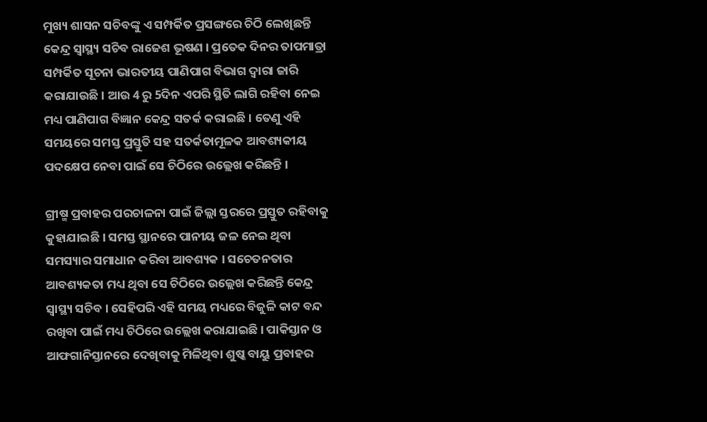ମୁଖ୍ୟ ଶାସନ ସଚିବଙ୍କୁ ଏ ସମ୍ପର୍କିତ ପ୍ରସଙ୍ଗରେ ଚିଠି ଲେଖିଛନ୍ତି କେନ୍ଦ୍ର ସ୍ବାସ୍ଥ୍ୟ ସଚିବ ରାଜେଶ ଭୂଷଣ । ପ୍ରତେକ ଦିନର ତାପମାତ୍ରା ସମ୍ପର୍କିତ ସୂଚନା ଭାରତୀୟ ପାଣିପାଗ ବିଭାଗ ଦ୍ବାରା ଜାରି କରାଯାଉଛି । ଆଉ 4 ରୁ 5ଦିନ ଏପରି ସ୍ଥିତି ଲାଗି ରହିବା ନେଇ ମଧ୍ୟ ପାଣିପାଗ ବିଜ୍ଞାନ କେନ୍ଦ୍ର ସତର୍କ କରାଇଛି । ତେଣୁ ଏହି ସମୟରେ ସମସ୍ତ ପ୍ରସ୍ତୁତି ସହ ସତର୍କତାମୂଳକ ଆବଶ୍ୟକୀୟ ପଦକ୍ଷେପ ନେବା ପାଇଁ ସେ ଚିଠିରେ ଉଲ୍ଲେଖ କରିଛନ୍ତି ।

ଗ୍ରୀଷ୍ମ ପ୍ରବାହର ପରଚାଳନା ପାଇଁ ଜିଲ୍ଲା ସ୍ତରରେ ପ୍ରସ୍ତୁତ ରହିବାକୁ କୁହାଯାଇଛି । ସମସ୍ତ ସ୍ଥାନରେ ପାନୀୟ ଜଳ ନେଇ ଥିବା ସମସ୍ୟାର ସମାଧାନ କରିବା ଆବଶ୍ୟକ । ସଚେତନତାର ଆବଶ୍ୟକତା ମଧ୍ୟ ଥିବା ସେ ଚିଠିରେ ଉଲ୍ଲେଖ କରିଛନ୍ତି କେନ୍ଦ୍ର ସ୍ବାସ୍ଥ୍ୟ ସଚିବ । ସେହିପରି ଏହି ସମୟ ମଧ୍ୟରେ ବିଜୁଳି କାଟ ବନ୍ଦ ରଖିବା ପାଇଁ ମଧ୍ୟ ଚିଠିରେ ଉଲ୍ଲେଖ କରାଯାଇଛି । ପାକିସ୍ତାନ ଓ ଆଫଗାନିସ୍ତାନରେ ଦେଖିବାକୁ ମିଳିଥିବା ଶୁଷ୍କ ବାୟୁ ପ୍ରବାହର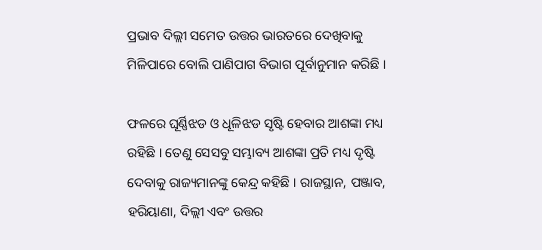ପ୍ରଭାବ ଦିଲ୍ଲୀ ସମେତ ଉତ୍ତର ଭାରତରେ ଦେଖିବାକୁ ମିଳିପାରେ ବୋଲି ପାଣିପାଗ ବିଭାଗ ପୂର୍ବାନୁମାନ କରିଛି ।

ଫଳରେ ଘୂର୍ଣ୍ଣିଝଡ ଓ ଧୂଳିଝଡ ସୃଷ୍ଟି ହେବାର ଆଶଙ୍କା ମଧ୍ୟ ରହିଛି । ତେଣୁ ସେସବୁ ସମ୍ଭାବ୍ୟ ଆଶଙ୍କା ପ୍ରତି ମଧ୍ୟ ଦୃଷ୍ଟି ଦେବାକୁ ରାଜ୍ୟମାନଙ୍କୁ କେନ୍ଦ୍ର କହିଛି । ରାଜସ୍ଥାନ, ପଞ୍ଜାବ, ହରିୟାଣା, ଦିଲ୍ଲୀ ଏବଂ ଉତ୍ତର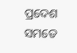ପ୍ରଦେଶ ସମତେ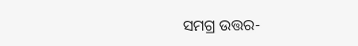ସମଗ୍ର ଉତ୍ତର-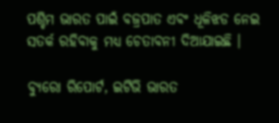ପଶ୍ଚିମ ଭାରତ ପାଇଁ ବଜ୍ରପାତ ଏବଂ ଧୂଳିଝଡ ନେଇ ସତର୍କ ରହିବାକୁ ମଧ୍ୟ ଚେତାବନୀ ଦିଆଯାଇଛି ।

ବ୍ୟୁରୋ ରିପୋର୍ଟ, ଇଟିଭି ଭାରତ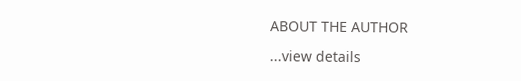ABOUT THE AUTHOR

...view details